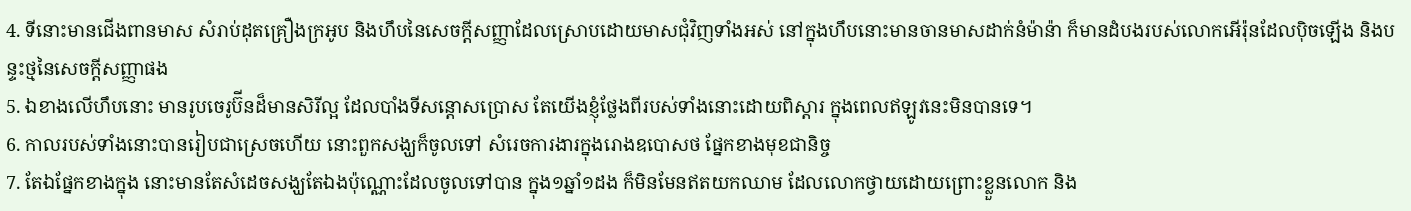4. ទីនោះមានជើងពានមាស សំរាប់ដុតគ្រឿងក្រអូប និងហឹបនៃសេចក្ដីសញ្ញាដែលស្រោបដោយមាសជុំវិញទាំងអស់ នៅក្នុងហឹបនោះមានចានមាសដាក់នំម៉ាន៉ា ក៏មានដំបងរបស់លោកអើរ៉ុនដែលប៉ិចឡើង និងបន្ទះថ្មនៃសេចក្ដីសញ្ញាផង
5. ឯខាងលើហឹបនោះ មានរូបចេរូប៊ីនដ៏មានសិរីល្អ ដែលបាំងទីសន្តោសប្រោស តែយើងខ្ញុំថ្លែងពីរបស់ទាំងនោះដោយពិស្តារ ក្នុងពេលឥឡូវនេះមិនបានទេ។
6. កាលរបស់ទាំងនោះបានរៀបជាស្រេចហើយ នោះពួកសង្ឃក៏ចូលទៅ សំរេចការងារក្នុងរោងឧបោសថ ផ្នែកខាងមុខជានិច្ច
7. តែឯផ្នែកខាងក្នុង នោះមានតែសំដេចសង្ឃតែឯងប៉ុណ្ណោះដែលចូលទៅបាន ក្នុង១ឆ្នាំ១ដង ក៏មិនមែនឥតយកឈាម ដែលលោកថ្វាយដោយព្រោះខ្លួនលោក និង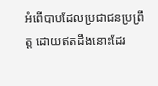អំពើបាបដែលប្រជាជនប្រព្រឹត្ត ដោយឥតដឹងនោះដែរ